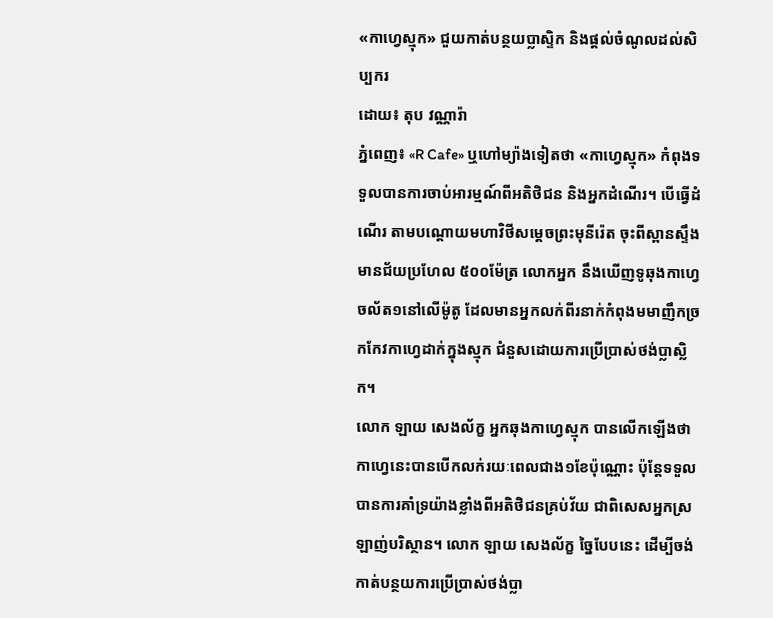«កាហ្វេស្មុក» ជួយកាត់បន្ថយប្លាស្ទិក និងផ្តល់ចំណូលដល់សិប្បករ
ដោយ៖ តុប វណ្ណារ៉ា
ភ្នំពេញ៖ «R Cafe» ឬហៅម្យ៉ាងទៀតថា «កាហ្វេស្មុក» កំពុងទទួលបានការចាប់អារម្មណ៍ពីអតិថិជន និងអ្នកដំណើរ។ បើធ្វើដំណើរ តាមបណ្តោយមហាវិថីសម្តេចព្រះមុនីរ៉េត ចុះពីស្ពានស្ទឹងមានជ័យប្រហែល ៥០០ម៉ែត្រ លោកអ្នក នឹងឃើញទូឆុងកាហ្វេចល័ត១នៅលើម៉ូតូ ដែលមានអ្នកលក់ពីរនាក់កំពុងមមាញឹកច្រកកែវកាហ្វេដាក់ក្នុងស្មុក ជំនួសដោយការប្រើប្រាស់ថង់ប្លាស្លិក។
លោក ឡាយ សេងល័ក្ខ អ្នកឆុងកាហ្វេស្មុក បានលើកឡើងថា កាហ្វេនេះបានបើកលក់រយៈពេលជាង១ខែប៉ុណ្ណោះ ប៉ុន្តែទទួលបានការគាំទ្រយ៉ាងខ្លាំងពីអតិថិជនគ្រប់វ័យ ជាពិសេសអ្នកស្រឡាញ់បរិស្ថាន។ លោក ឡាយ សេងល័ក្ខ ច្នៃបែបនេះ ដើម្បីចង់កាត់បន្ថយការប្រើប្រាស់ថង់ប្លា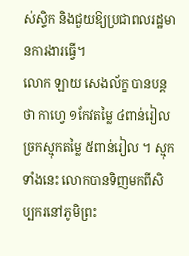ស់ស្ទិក និងជួយឱ្យប្រជាពលរដ្ឋមានការងារធ្វើ។
លោក ឡាយ សេងល័ក្ខ បានបន្តថា កាហ្វេ ១កែវតម្លៃ ៤ពាន់រៀល ច្រកស្មុកតម្លៃ ៥ពាន់រៀល ។ ស្មុកទាំងនេះ លោកបានទិញមកពីសិប្បករនៅភូមិព្រះ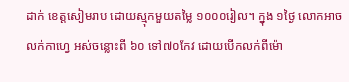ដាក់ ខេត្តសៀមរាប ដោយស្មុកមួយតម្លៃ ១០០០រៀល។ ក្នុង ១ថ្ងៃ លោកអាចលក់កាហ្វេ អស់ចន្លោះពី ៦០ ទៅ៧០កែវ ដោយបើកលក់ពីម៉ោ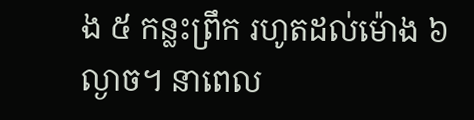ង ៥ កន្លះព្រឹក រហូតដល់ម៉ោង ៦ល្ងាច។ នាពេល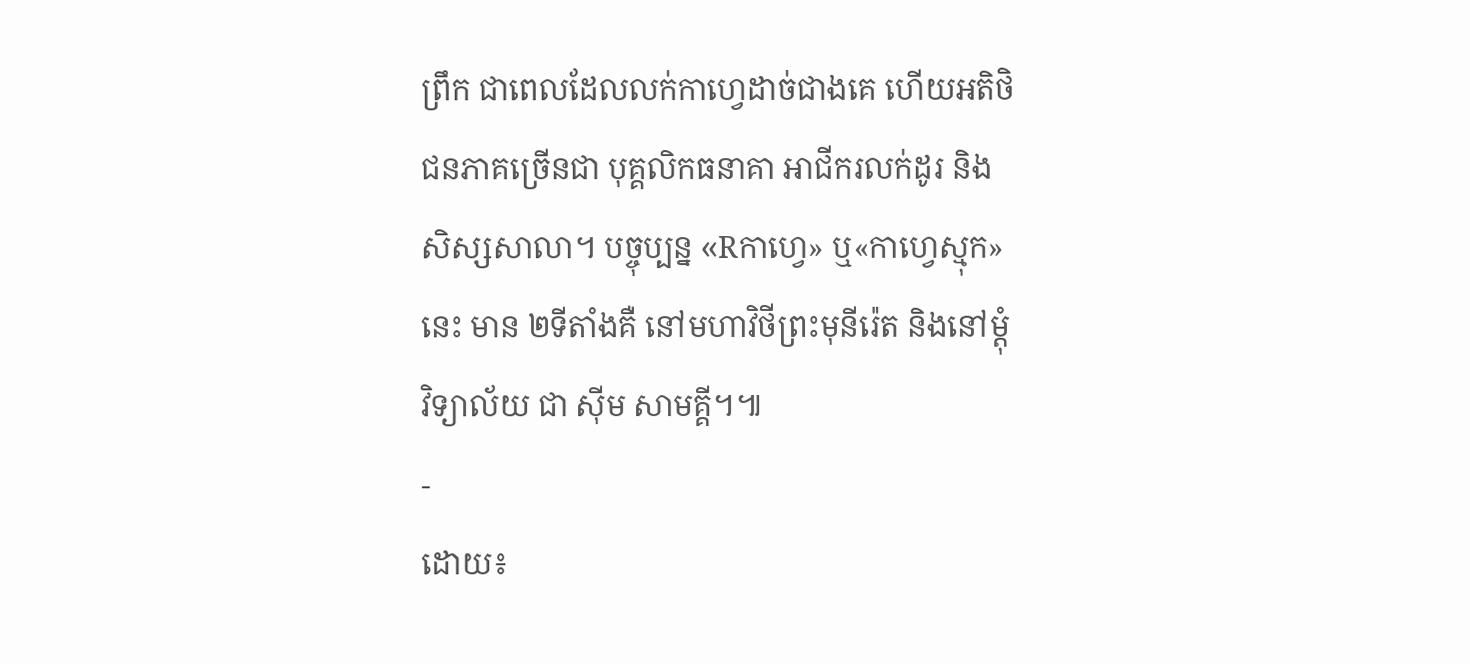ព្រឹក ជាពេលដែលលក់កាហ្វេដាច់ជាងគេ ហើយអតិថិជនភាគច្រើនជា បុគ្គលិកធនាគា អាជីករលក់ដូរ និងសិស្សសាលា។ បច្ចុប្បន្ន «Rកាហ្វេ» ឬ«កាហ្វេស្មុក» នេះ មាន ២ទីតាំងគឺ នៅមហាវិថីព្រះមុនីរ៉េត និងនៅម្តុំវិទ្យាល័យ ជា ស៊ីម សាមគ្គី។៕
-
ដោយ៖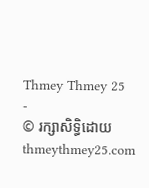Thmey Thmey 25
-
© រក្សាសិទ្ធិដោយ thmeythmey25.com